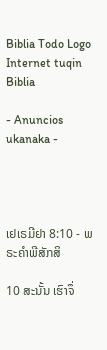Biblia Todo Logo
Internet tuqin Biblia

- Anuncios ukanaka -




ເຢເຣມີຢາ 8:10 - ພຣະຄຳພີສັກສິ

10 ສະນັ້ນ ເຮົາຈຶ່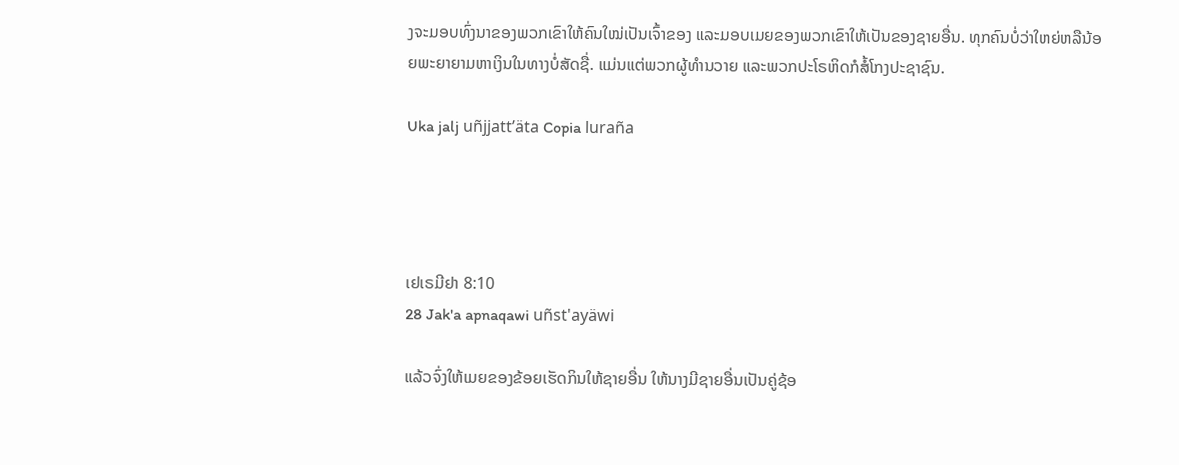ງຈະມອບທົ່ງນາຂອງພວກເຂົາໃຫ້ຄົນໃໝ່ເປັນເຈົ້າຂອງ ແລະມອບເມຍຂອງພວກເຂົາໃຫ້ເປັນຂອງຊາຍອື່ນ. ທຸກຄົນບໍ່ວ່າໃຫຍ່ຫລືນ້ອຍພະຍາຍາມຫາເງິນໃນທາງບໍ່ສັດຊື່. ແມ່ນແຕ່ພວກຜູ້ທຳນວາຍ ແລະພວກປະໂຣຫິດກໍສໍ້ໂກງປະຊາຊົນ.

Uka jalj uñjjattʼäta Copia luraña




ເຢເຣມີຢາ 8:10
28 Jak'a apnaqawi uñst'ayäwi

ແລ້ວຈົ່ງໃຫ້ເມຍຂອງຂ້ອຍເຮັດກິນໃຫ້ຊາຍອື່ນ ໃຫ້ນາງມີຊາຍອື່ນເປັນຄູ່ຊ້ອ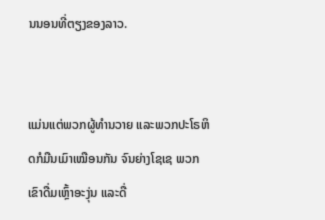ນນອນທີ່ຕຽງຂອງລາວ.


ແມ່ນແຕ່ພວກຜູ້ທຳນວາຍ ແລະພວກປະໂຣຫິດກໍມືນເມົາເໝືອນກັນ ຈົນຍ່າງໂຊເຊ ພວກເຂົາດື່ມເຫຼົ້າອະງຸ່ນ ແລະດື່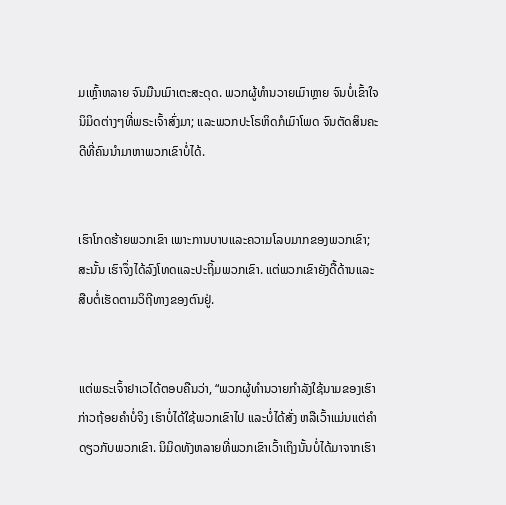ມເຫຼົ້າຫລາຍ ຈົນມືນເມົາເຕະສະດຸດ. ພວກຜູ້ທຳນວາຍເມົາຫຼາຍ ຈົນບໍ່ເຂົ້າໃຈນິມິດຕ່າງໆທີ່ພຣະເຈົ້າສົ່ງມາ; ແລະພວກປະໂຣຫິດກໍເມົາໂພດ ຈົນຕັດສິນຄະດີທີ່ຄົນນຳມາຫາພວກເຂົາບໍ່ໄດ້.


ເຮົາໂກດຮ້າຍພວກເຂົາ ເພາະການບາບແລະຄວາມໂລບມາກຂອງພວກເຂົາ; ສະນັ້ນ ເຮົາຈຶ່ງໄດ້ລົງໂທດແລະປະຖິ້ມພວກເຂົາ. ແຕ່ພວກເຂົາຍັງດື້ດ້ານແລະສືບຕໍ່ເຮັດຕາມວິຖີທາງຂອງຕົນຢູ່.


ແຕ່ພຣະເຈົ້າຢາເວໄດ້ຕອບຄືນວ່າ, “ພວກຜູ້ທຳນວາຍກຳລັງໃຊ້ນາມຂອງເຮົາກ່າວຖ້ອຍຄຳບໍ່ຈິງ ເຮົາບໍ່ໄດ້ໃຊ້ພວກເຂົາໄປ ແລະບໍ່ໄດ້ສັ່ງ ຫລືເວົ້າແມ່ນແຕ່ຄຳດຽວກັບພວກເຂົາ. ນິມິດທັງຫລາຍທີ່ພວກເຂົາເວົ້າເຖິງນັ້ນບໍ່ໄດ້ມາຈາກເຮົາ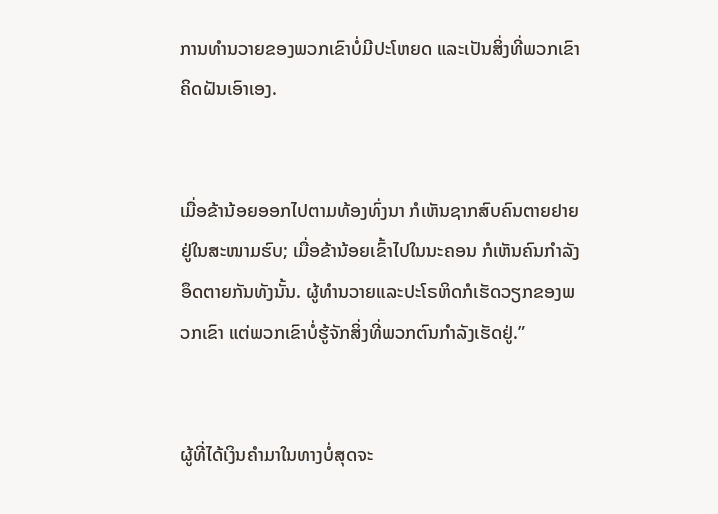ການທຳນວາຍຂອງພວກເຂົາບໍ່ມີປະໂຫຍດ ແລະເປັນສິ່ງທີ່ພວກເຂົາຄິດຝັນເອົາເອງ.


ເມື່ອຂ້ານ້ອຍອອກໄປຕາມທ້ອງທົ່ງນາ ກໍເຫັນຊາກສົບຄົນຕາຍຢາຍຢູ່ໃນສະໜາມຮົບ; ເມື່ອຂ້ານ້ອຍເຂົ້າໄປໃນນະຄອນ ກໍເຫັນຄົນກຳລັງອຶດຕາຍກັນທັງນັ້ນ. ຜູ້ທຳນວາຍແລະປະໂຣຫິດກໍເຮັດວຽກຂອງພວກເຂົາ ແຕ່ພວກເຂົາບໍ່ຮູ້ຈັກສິ່ງທີ່ພວກຕົນກຳລັງເຮັດຢູ່.”


ຜູ້ທີ່ໄດ້ເງິນຄຳມາໃນທາງບໍ່ສຸດຈະ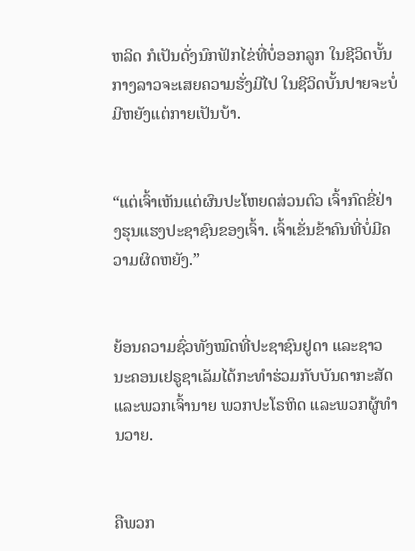ຫລິດ ກໍເປັນດັ່ງນົກຟັກໄຂ່ທີ່ບໍ່ອອກລູກ ໃນຊີວິດບັ້ນກາງລາວຈະເສຍຄວາມຮັ່ງມີໄປ ໃນຊີວິດບັ້ນປາຍຈະບໍ່ມີຫຍັງແຕ່ກາຍເປັນບ້າ.


“ແຕ່ເຈົ້າເຫັນແຕ່ຜົນປະໂຫຍດສ່ວນຕົວ ເຈົ້າກົດຂີ່ຢ່າງຮຸນແຮງປະຊາຊົນຂອງເຈົ້າ. ເຈົ້າເຂັ່ນຂ້າຄົນທີ່ບໍ່ມີຄວາມຜິດຫຍັງ.”


ຍ້ອນຄວາມຊົ່ວທັງໝົດທີ່ປະຊາຊົນຢູດາ ແລະຊາວນະຄອນເຢຣູຊາເລັມໄດ້ກະທຳຮ່ວມກັບບັນດາກະສັດ ແລະພວກເຈົ້ານາຍ ພວກປະໂຣຫິດ ແລະພວກຜູ້ທຳນວາຍ.


ຄືພວກ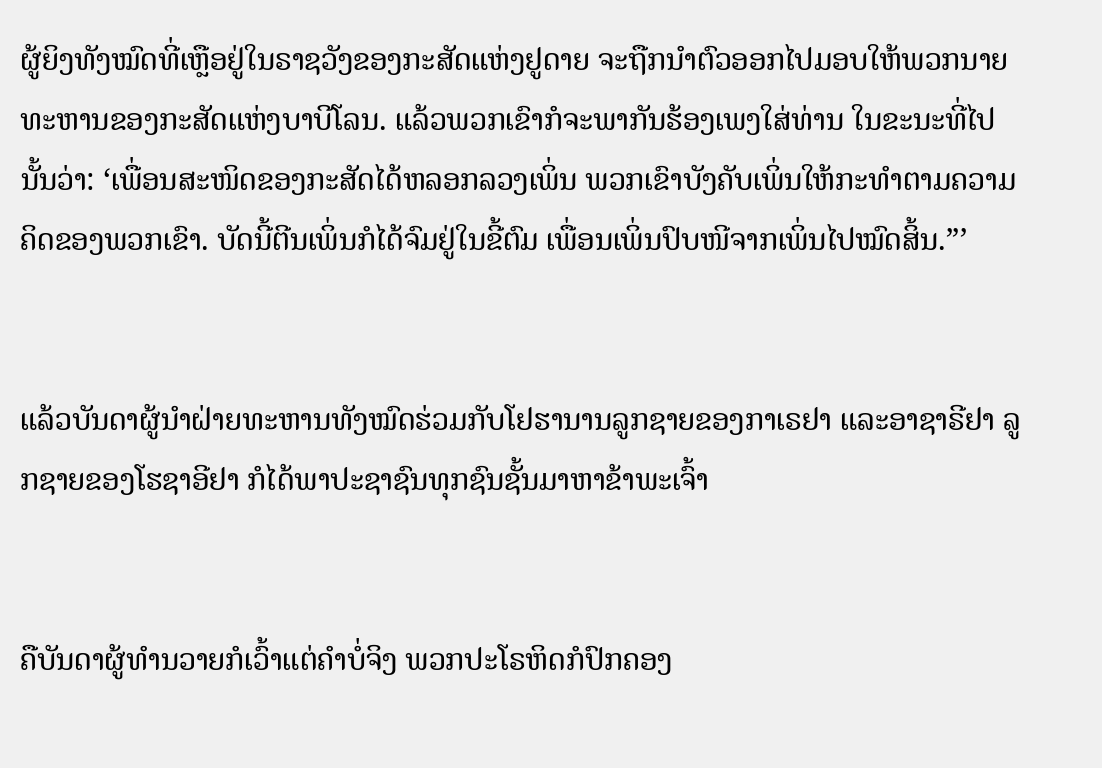ຜູ້ຍິງທັງໝົດທີ່ເຫຼືອຢູ່ໃນຣາຊວັງຂອງກະສັດແຫ່ງຢູດາຍ ຈະຖືກນຳຕົວອອກໄປມອບໃຫ້ພວກນາຍທະຫານຂອງກະສັດແຫ່ງບາບີໂລນ. ແລ້ວພວກເຂົາກໍຈະພາກັນຮ້ອງເພງໃສ່ທ່ານ ໃນຂະນະທີ່ໄປນັ້ນວ່າ: ‘ເພື່ອນສະໜິດຂອງກະສັດໄດ້ຫລອກລວງເພິ່ນ ພວກເຂົາບັງຄັບເພິ່ນໃຫ້ກະທຳຕາມຄວາມຄິດຂອງພວກເຂົາ. ບັດນີ້ຕີນເພິ່ນກໍໄດ້ຈົມຢູ່ໃນຂີ້ຕົມ ເພື່ອນເພິ່ນປົບໜີຈາກເພິ່ນໄປໝົດສິ້ນ.”’


ແລ້ວບັນດາຜູ້ນຳຝ່າຍທະຫານທັງໝົດຮ່ວມກັບໂຢຮານານລູກຊາຍຂອງກາເຣຢາ ແລະອາຊາຣີຢາ ລູກຊາຍຂອງໂຮຊາອີຢາ ກໍໄດ້ພາປະຊາຊົນທຸກຊົນຊັ້ນມາຫາຂ້າພະເຈົ້າ


ຄືບັນດາຜູ້ທຳນວາຍກໍເວົ້າແຕ່ຄຳບໍ່ຈິງ ພວກປະໂຣຫິດກໍປົກຄອງ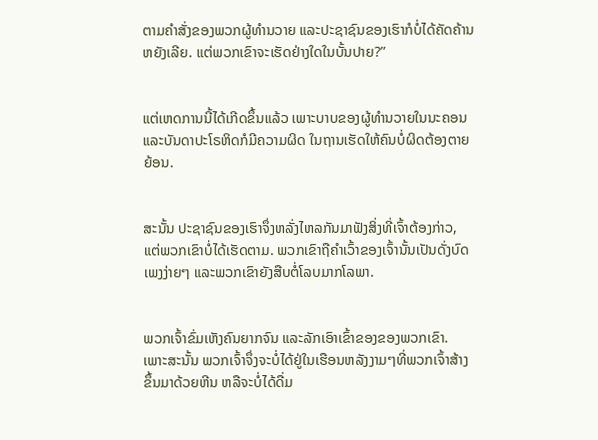ຕາມຄຳສັ່ງຂອງພວກຜູ້ທຳນວາຍ ແລະປະຊາຊົນຂອງເຮົາກໍບໍ່ໄດ້ຄັດຄ້ານຫຍັງເລີຍ. ແຕ່ພວກເຂົາຈະເຮັດຢ່າງໃດໃນບັ້ນປາຍ?”


ແຕ່ເຫດການນີ້ໄດ້ເກີດຂຶ້ນແລ້ວ ເພາະບາບຂອງຜູ້ທຳນວາຍໃນນະຄອນ ແລະບັນດາປະໂຣຫິດກໍມີຄວາມຜິດ ໃນຖານເຮັດໃຫ້ຄົນບໍ່ຜິດຕ້ອງຕາຍຍ້ອນ.


ສະນັ້ນ ປະຊາຊົນຂອງເຮົາຈຶ່ງຫລັ່ງໄຫລກັນມາຟັງສິ່ງທີ່ເຈົ້າຕ້ອງກ່າວ, ແຕ່ພວກເຂົາບໍ່ໄດ້ເຮັດຕາມ. ພວກເຂົາຖືຄຳເວົ້າຂອງເຈົ້ານັ້ນເປັນດັ່ງບົດເພງງ່າຍໆ ແລະພວກເຂົາຍັງສືບຕໍ່ໂລບມາກໂລພາ.


ພວກເຈົ້າຂົ່ມເຫັງຄົນຍາກຈົນ ແລະລັກເອົາເຂົ້າຂອງຂອງພວກເຂົາ. ເພາະສະນັ້ນ ພວກເຈົ້າຈຶ່ງຈະບໍ່ໄດ້ຢູ່ໃນເຮືອນຫລັງງາມໆທີ່ພວກເຈົ້າສ້າງຂຶ້ນມາດ້ວຍຫີນ ຫລືຈະບໍ່ໄດ້ດື່ມ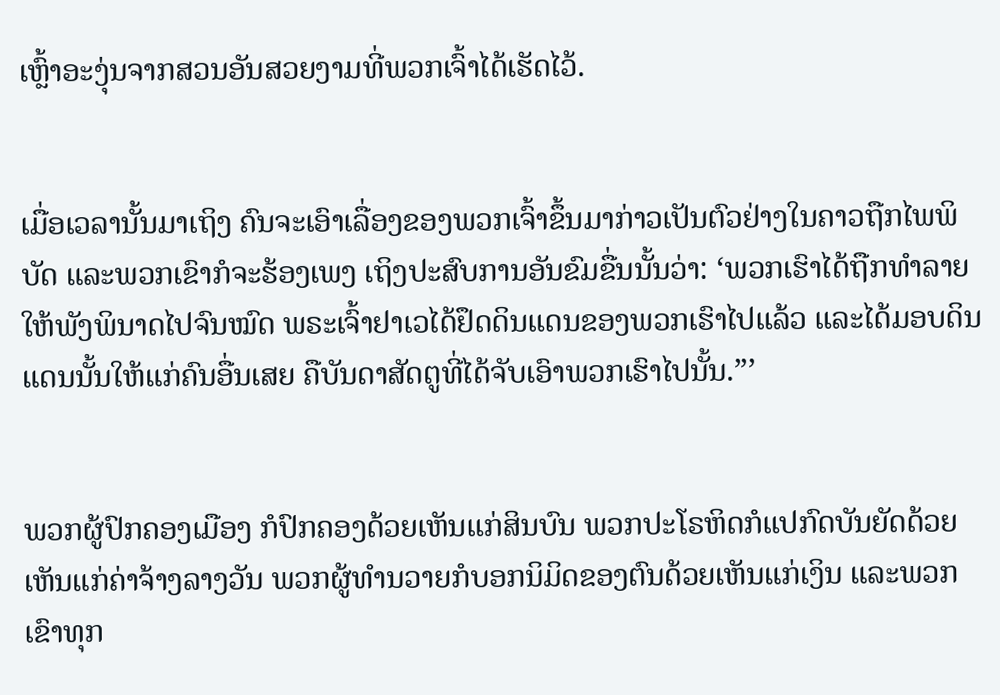ເຫຼົ້າອະງຸ່ນຈາກສວນອັນສວຍງາມທີ່ພວກເຈົ້າໄດ້ເຮັດໄວ້.


ເມື່ອເວລານັ້ນມາເຖິງ ຄົນຈະເອົາເລື່ອງຂອງພວກເຈົ້າຂຶ້ນມາກ່າວເປັນຕົວຢ່າງໃນຄາວຖືກໄພພິບັດ ແລະພວກເຂົາກໍຈະຮ້ອງເພງ ເຖິງປະສົບການອັນຂົມຂື່ນນັ້ນວ່າ: ‘ພວກເຮົາໄດ້ຖືກທຳລາຍໃຫ້ພັງພິນາດໄປຈົນໝົດ ພຣະເຈົ້າຢາເວໄດ້ຢຶດດິນແດນຂອງພວກເຮົາໄປແລ້ວ ແລະໄດ້ມອບດິນແດນນັ້ນໃຫ້ແກ່ຄົນອື່ນເສຍ ຄືບັນດາສັດຕູທີ່ໄດ້ຈັບເອົາພວກເຮົາໄປນັ້ນ.”’


ພວກຜູ້ປົກຄອງເມືອງ ກໍປົກຄອງດ້ວຍເຫັນແກ່ສິນບົນ ພວກປະໂຣຫິດກໍແປກົດບັນຍັດດ້ວຍເຫັນແກ່ຄ່າຈ້າງລາງວັນ ພວກຜູ້ທຳນວາຍກໍບອກນິມິດຂອງຕົນດ້ວຍເຫັນແກ່ເງິນ ແລະພວກເຂົາທຸກ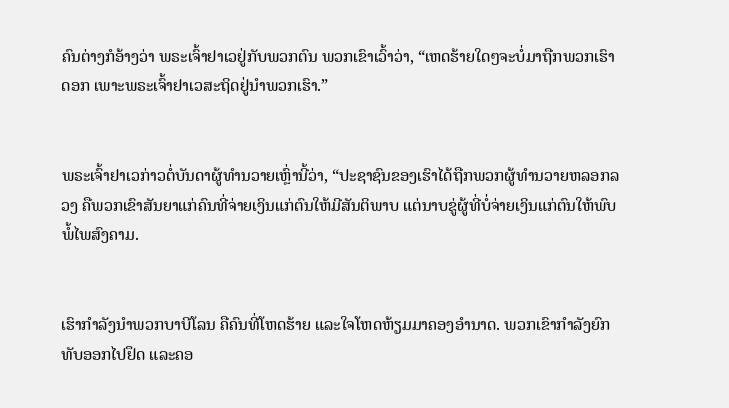ຄົນຕ່າງກໍອ້າງວ່າ ພຣະເຈົ້າຢາເວຢູ່ກັບພວກຕົນ ພວກເຂົາເວົ້າວ່າ, “ເຫດຮ້າຍໃດໆຈະບໍ່ມາຖືກພວກເຮົາດອກ ເພາະພຣະເຈົ້າຢາເວສະຖິດຢູ່ນຳພວກເຮົາ.”


ພຣະເຈົ້າຢາເວກ່າວຕໍ່ບັນດາຜູ້ທຳນວາຍເຫຼົ່ານີ້ວ່າ, “ປະຊາຊົນຂອງເຮົາໄດ້ຖືກພວກຜູ້ທຳນວາຍຫລອກລວງ ຄືພວກເຂົາສັນຍາແກ່ຄົນທີ່ຈ່າຍເງິນແກ່ຕົນໃຫ້ມີສັນຕິພາບ ແຕ່ນາບຂູ່ຜູ້ທີ່ບໍ່ຈ່າຍເງິນແກ່ຕົນໃຫ້ພົບພໍ້ໄພສົງຄາມ.


ເຮົາກຳລັງນຳພວກບາບີໂລນ ຄືຄົນທີ່ໂຫດຮ້າຍ ແລະໃຈໂຫດຫ້ຽມມາຄອງອຳນາດ. ພວກເຂົາກຳລັງຍົກທັບອອກໄປຢຶດ ແລະຄອ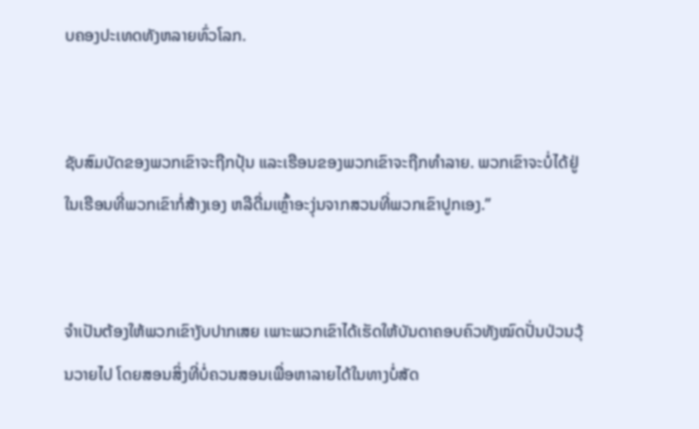ບຄອງປະເທດທັງຫລາຍທົ່ວໂລກ.


ຊັບສົມບັດຂອງພວກເຂົາຈະຖືກປຸ້ນ ແລະເຮືອນຂອງພວກເຂົາຈະຖືກທຳລາຍ. ພວກເຂົາຈະບໍ່ໄດ້ຢູ່ໃນເຮືອນທີ່ພວກເຂົາກໍ່ສ້າງເອງ ຫລືດື່ມເຫຼົ້າອະງຸ່ນຈາກສວນທີ່ພວກເຂົາປູກເອງ.”


ຈຳເປັນຕ້ອງໃຫ້ພວກເຂົາງັບປາກເສຍ ເພາະພວກເຂົາໄດ້ເຮັດໃຫ້ບັນດາຄອບຄົວທັງໝົດປັ່ນປ່ວນວຸ້ນວາຍໄປ ໂດຍສອນສິ່ງທີ່ບໍ່ຄວນສອນເພື່ອຫາລາຍໄດ້ໃນທາງບໍ່ສັດ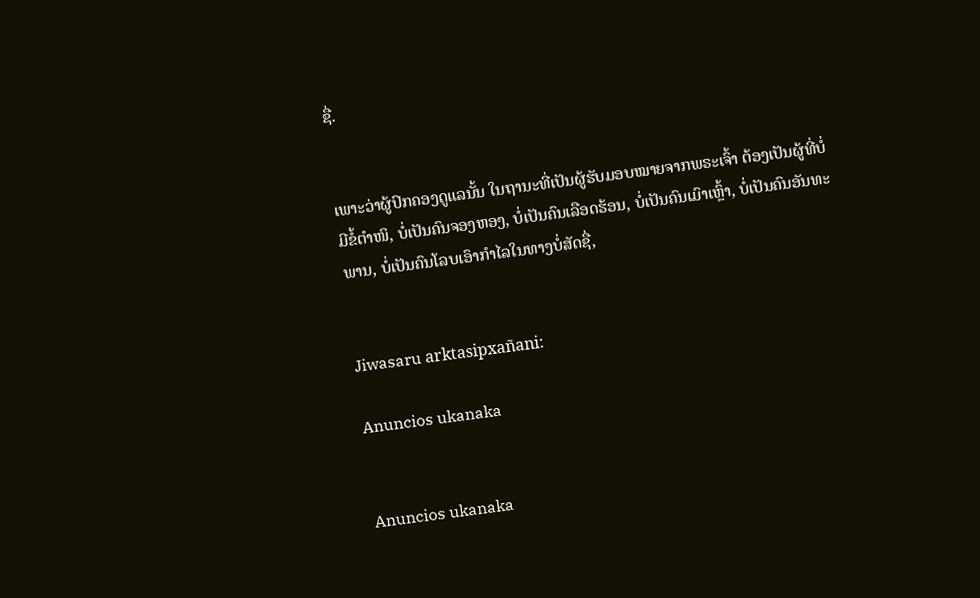ຊື່.


ເພາະວ່າຜູ້ປົກຄອງດູແລນັ້ນ ໃນຖານະທີ່ເປັນຜູ້ຮັບມອບໝາຍຈາກພຣະເຈົ້າ ຕ້ອງເປັນຜູ້ທີ່ບໍ່ມີຂໍ້ຕຳໜິ, ບໍ່ເປັນຄົນຈອງຫອງ, ບໍ່ເປັນຄົນເລືອດຮ້ອນ, ບໍ່ເປັນຄົນເມົາເຫຼົ້າ, ບໍ່ເປັນຄົນອັນທະພານ, ບໍ່ເປັນຄົນໂລບເອົາກຳໄລໃນທາງບໍ່ສັດຊື່,


Jiwasaru arktasipxañani:

Anuncios ukanaka


Anuncios ukanaka